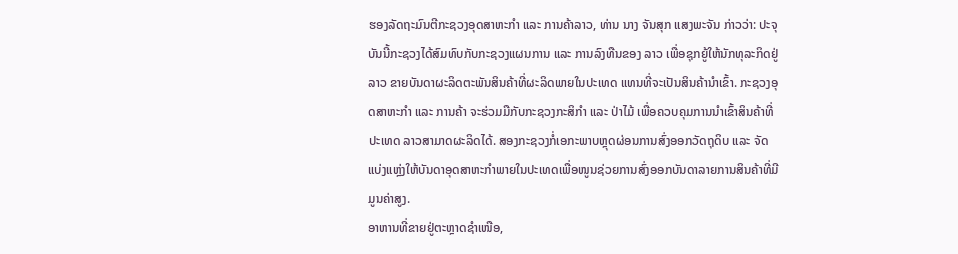ຮອງລັດຖະມົນຕີກະຊວງອຸດສາຫະກຳ ແລະ ການຄ້າລາວ, ທ່ານ ນາງ ຈັນສຸກ ແສງພະຈັນ ກ່າວວ່າ: ປະຈຸບັນນີ້ກະຊວງໄດ້ສົມທົບກັບກະຊວງແຜນການ ແລະ ການລົງທືນຂອງ ລາວ ເພື່ອຊຸກຍູ້ໃຫ້ນັກທຸລະກິດຢູ່ລາວ ຂາຍບັນດາຜະລິດຕະພັນສິນຄ້າທີ່ຜະລິດພາຍໃນປະເທດ ແທນທີ່ຈະເປັນສິນຄ້ານໍາເຂົ້າ. ກະຊວງອຸດສາຫະກຳ ແລະ ການຄ້າ ຈະຮ່ວມມືກັບກະຊວງກະສິກຳ ແລະ ປ່າໄມ້ ເພື່ອຄວບຄຸມການນຳເຂົ້າສິນຄ້າທີ່ປະເທດ ລາວສາມາດຜະລິດໄດ້. ສອງກະຊວງກໍ່ເອກະພາບຫຼຸດຜ່ອນການສົ່ງອອກວັດຖຸດິບ ແລະ ຈັດແບ່ງແຫຼ່ງໃຫ້ບັນດາອຸດສາຫະກຳພາຍໃນປະເທດເພື່ອໜູນຊ່ວຍການສົ່ງອອກບັນດາລາຍການສິນຄ້າທີ່ມີມູນຄ່າສູງ.
ອາຫານທີ່ຂາຍຢູ່ຕະຫຼາດຊຳເໜືອ,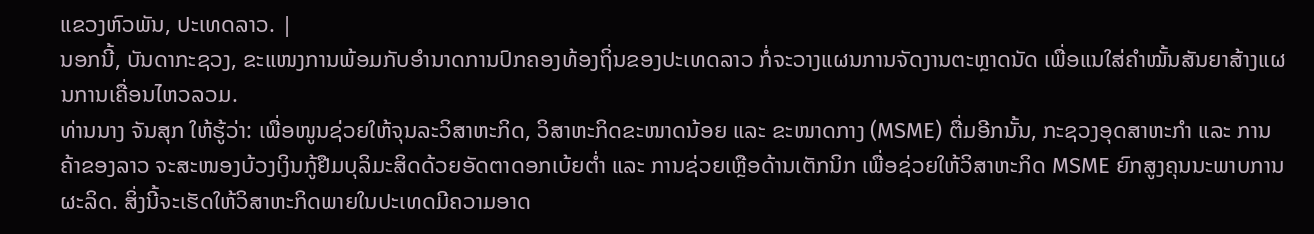ແຂວງຫົວພັນ, ປະເທດລາວ. |
ນອກນີ້, ບັນດາກະຊວງ, ຂະແໜງການພ້ອມກັບອຳນາດການປົກຄອງທ້ອງຖິ່ນຂອງປະເທດລາວ ກໍ່ຈະວາງແຜນການຈັດງານຕະຫຼາດນັດ ເພື່ອແນໃສ່ຄຳໝັ້ນສັນຍາສ້າງແຜນການເຄື່ອນໄຫວລວມ.
ທ່ານນາງ ຈັນສຸກ ໃຫ້ຮູ້ວ່າ: ເພື່ອໜູນຊ່ວຍໃຫ້ຈຸນລະວິສາຫະກິດ, ວິສາຫະກິດຂະໜາດນ້ອຍ ແລະ ຂະໜາດກາງ (MSME) ຕື່ມອີກນັ້ນ, ກະຊວງອຸດສາຫະກຳ ແລະ ການຄ້າຂອງລາວ ຈະສະໜອງບ້ວງເງິນກູ້ຢືມບຸລິມະສິດດ້ວຍອັດຕາດອກເບ້ຍຕໍ່າ ແລະ ການຊ່ວຍເຫຼືອດ້ານເຕັກນິກ ເພື່ອຊ່ວຍໃຫ້ວິສາຫະກິດ MSME ຍົກສູງຄຸນນະພາບການຜະລິດ. ສິ່ງນີ້ຈະເຮັດໃຫ້ວິສາຫະກິດພາຍໃນປະເທດມີຄວາມອາດ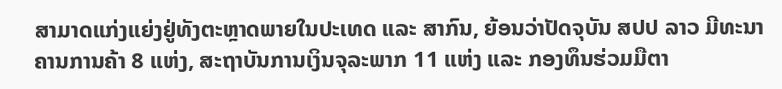ສາມາດແກ່ງແຍ່ງຢູ່ທັງຕະຫຼາດພາຍໃນປະເທດ ແລະ ສາກົນ, ຍ້ອນວ່າປັດຈຸບັນ ສປປ ລາວ ມີທະນາຄານການຄ້າ 8 ແຫ່ງ, ສະຖາບັນການເງິນຈຸລະພາກ 11 ແຫ່ງ ແລະ ກອງທຶນຮ່ວມມືຕາ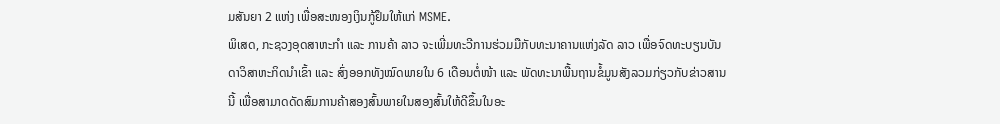ມສັນຍາ 2 ແຫ່ງ ເພື່ອສະໜອງເງິນກູ້ຢຶມໃຫ້ແກ່ MSME.
ພິເສດ, ກະຊວງອຸດສາຫະກຳ ແລະ ການຄ້າ ລາວ ຈະເພີ່ມທະວີການຮ່ວມມືກັບທະນາຄານແຫ່ງລັດ ລາວ ເພື່ອຈົດທະບຽນບັນດາວິສາຫະກິດນຳເຂົ້າ ແລະ ສົ່ງອອກທັງໝົດພາຍໃນ 6 ເດືອນຕໍ່ໜ້າ ແລະ ພັດທະນາພື້ນຖານຂໍ້ມູນສັງລວມກ່ຽວກັບຂ່າວສານນີ້ ເພື່ອສາມາດດັດສົມການຄ້າສອງສົ້ນພາຍໃນສອງສົ້ນໃຫ້ດີຂຶ້ນໃນອະ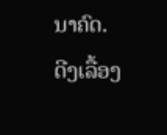ນາຄົດ.
ດີງເລື້ອງ